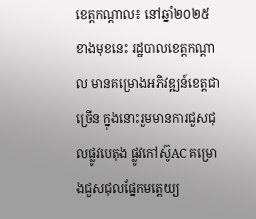ខេត្តកណ្តាល៖ នៅឆ្នាំ២០២៥ ខាងមុខនេះ រដ្ឋបាលខេត្តកណ្ដាល មានគម្រោងអភិវឌ្ឍន៍ខេត្តជាច្រើន ក្នុងនោះរួមមានការជួសជុលផ្លូវបេតុង ផ្លូវកៅស៊ូAC គម្រោងជួសជុលផ្នែកមត្តេយ្យ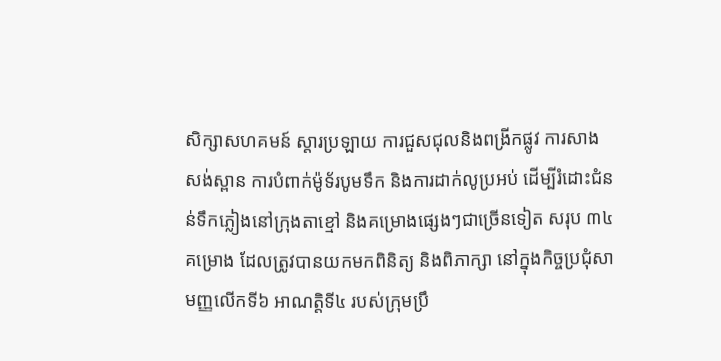សិក្សាសហគមន៍ ស្ដារប្រឡាយ ការជួសជុលនិងពង្រីកផ្លូវ ការសាងសង់ស្ពាន ការបំពាក់ម៉ូទ័របូមទឹក និងការដាក់លូប្រអប់ ដើម្បីរំដោះជំនន់ទឹកភ្លៀងនៅក្រុងតាខ្មៅ និងគម្រោងផ្សេងៗជាច្រើនទៀត សរុប ៣៤ គម្រោង ដែលត្រូវបានយកមកពិនិត្យ និងពិភាក្សា នៅក្នុងកិច្ចប្រជុំសាមញ្ញលើកទី៦ អាណត្តិទី៤ របស់ក្រុមប្រឹ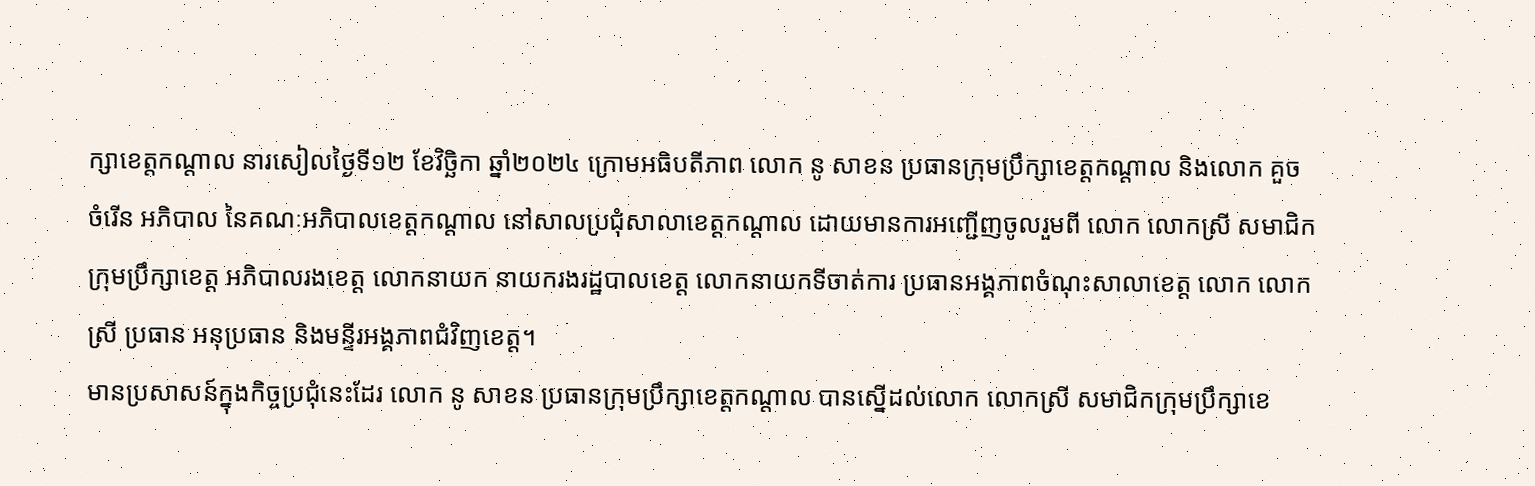ក្សាខេត្តកណ្តាល នារសៀលថ្ងៃទី១២ ខែវិច្ឆិកា ឆ្នាំ២០២៤ ក្រោមអធិបតីភាព លោក នូ សាខន ប្រធានក្រុមប្រឹក្សាខេត្តកណ្តាល និងលោក គួច ចំរើន អភិបាល នៃគណៈអភិបាលខេត្តកណ្តាល នៅសាលប្រជុំសាលាខេត្តកណ្ដាល ដោយមានការអញ្ជើញចូលរួមពី លោក លោកស្រី សមាជិកក្រុមប្រឹក្សាខេត្ត អភិបាលរងខេត្ត លោកនាយក នាយករងរដ្ឋបាលខេត្ត លោកនាយកទីចាត់ការ ប្រធានអង្គភាពចំណុះសាលាខេត្ត លោក លោកស្រី ប្រធាន អនុប្រធាន និងមន្ទីរអង្គភាពជំវិញខេត្ត។
មានប្រសាសន៍ក្នុងកិច្ចប្រជុំនេះដែរ លោក នូ សាខន ប្រធានក្រុមប្រឹក្សាខេត្តកណ្តាល បានស្នើដល់លោក លោកស្រី សមាជិកក្រុមប្រឹក្សាខេ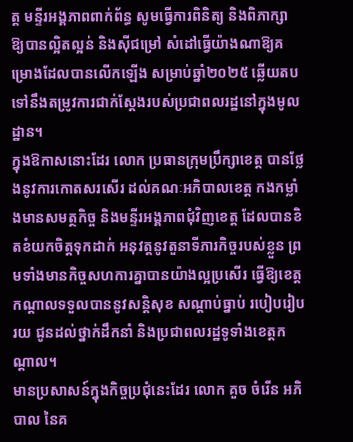ត្ត មន្ទីរអង្គភាពពាក់ព័ន្ធ សូមធ្វើការពិនិត្យ និងពិភាក្សា ឱ្យបានល្អិតល្អន់ និងស៊ីជម្រៅ សំដៅធ្វើយ៉ាងណាឱ្យគម្រោងដែលបានលើកឡើង សម្រាប់ឆ្នាំ២០២៥ ឆ្លើយតបទៅនឹងតម្រូវការជាក់ស្ដែងរបស់ប្រជាពលរដ្ឋនៅក្នុងមូលដ្ឋាន។
ក្នុងឱកាសនោះដែរ លោក ប្រធានក្រុមប្រឹក្សាខេត្ត បានថ្លែងនូវការកោតសរសើរ ដល់គណៈអភិបាលខេត្ត កងកម្លាំងមានសមត្ថកិច្ច និងមន្ទីរអង្គភាពជុំវិញខេត្ត ដែលបានខិតខំយកចិត្តទុកដាក់ អនុវត្តនូវតួនាទីភារកិច្ចរបស់ខ្លួន ព្រមទាំងមានកិច្ចសហការគ្នាបានយ៉ាងល្អប្រសើរ ធ្វើឱ្យខេត្តកណ្ដាលទទួលបាននូវសន្តិសុខ សណ្ដាប់ធ្នាប់ របៀបរៀបរយ ជូនដល់ថ្នាក់ដឹកនាំ និងប្រជាពលរដ្ឋទូទាំងខេត្តកណ្ដាល។
មានប្រសាសន៍ក្នុងកិច្ចប្រជុំនេះដែរ លោក គួច ចំរើន អភិបាល នៃគ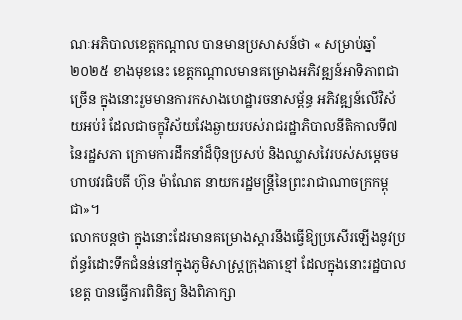ណៈអភិបាលខេត្តកណ្តាល បានមានប្រសាសន៍ថា « សម្រាប់ឆ្នាំ២០២៥ ខាងមុខនេះ ខេត្តកណ្ដាលមានគម្រោងអភិវឌ្ឍន៍អាទិភាពជាច្រើន ក្នុងនោះរួមមានការកសាងហេដ្ឋារចនាសម្ព័ន្ធ អភិវឌ្ឍន៍លើវិស័យអប់រំ ដែលជាចក្ខុវិស័យវែងឆ្ងាយរបស់រាជរដ្ឋាភិបាលនីតិកាលទី៧ នៃរដ្ឋសភា ក្រោមការដឹកនាំដ៏ប៉ិនប្រសប់ និងឈ្លាសវៃរបស់សម្ដេចមហាបវរធិបតី ហ៊ុន ម៉ាណែត នាយករដ្ឋមន្ត្រីនៃព្រះរាជាណាចក្រកម្ពុជា»។
លោកបន្តថា ក្នុងនោះដែរមានគម្រោងស្ដារនឹងធ្វើឱ្យប្រសើរឡើងនូវប្រព័ន្ធរំដោះទឹកជំនន់នៅក្នុងភូមិសាស្ត្រក្រុងតាខ្មៅ ដែលក្នុងនោះរដ្ឋបាលខេត្ត បានធ្វើការពិនិត្យ និងពិភាក្សា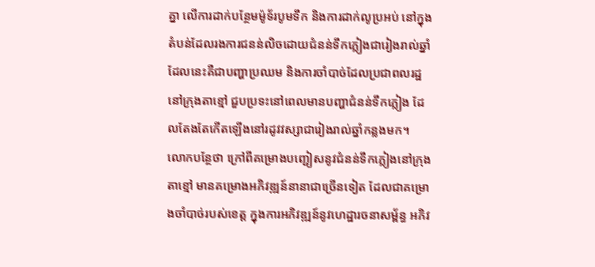គ្នា លើការដាក់បន្ថែមម៉ូទ័របូមទឹក និងការដាក់លូប្រអប់ នៅក្នុងតំបន់ដែលរងការជនន់លិចដោយជំនន់ទឹកភ្លៀងជារៀងរាល់ឆ្នាំ ដែលនេះគឺជាបញ្ហាប្រឈម និងការចាំបាច់ដែលប្រជាពលរដ្ឋនៅក្រុងតាខ្មៅ ជួបប្រទះនៅពេលមានបញ្ហាជំនន់ទឹកភ្លៀង ដែលតែងតែកើតឡើងនៅរដូវវស្សាជារៀងរាល់ឆ្នាំកន្លងមក។
លោកបន្ថែថា ក្រៅពីគម្រោងបញ្ជៀសនូវជំនន់ទឹកភ្លៀងនៅក្រុងតាខ្មៅ មានគម្រោងអភិវឌ្ឍន៍នានាជាច្រើនទៀត ដែលជាគម្រោងចាំបាច់របស់ខេត្ត ក្នុងការអភិវឌ្ឍន៍នូវហេដ្ឋារចនាសម្ព័ន្ធ អភិវ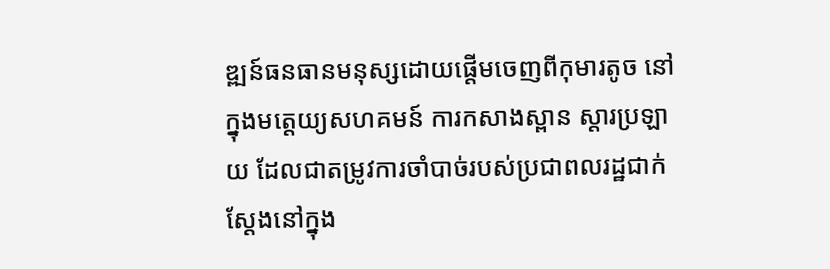ឌ្ឍន៍ធនធានមនុស្សដោយផ្ដើមចេញពីកុមារតូច នៅក្នុងមត្តេយ្យសហគមន៍ ការកសាងស្ពាន ស្ដារប្រឡាយ ដែលជាតម្រូវការចាំបាច់របស់ប្រជាពលរដ្ឋជាក់ស្ដែងនៅក្នុង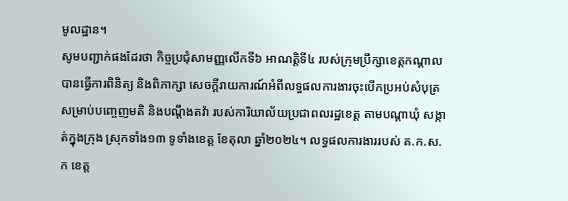មូលដ្ឋាន។
សូមបញ្ជាក់ផងដែរថា កិច្ចប្រជុំសាមញ្ញលើកទី៦ អាណត្តិទី៤ របស់ក្រុមប្រឹក្សាខេត្តកណ្ដាល បានធ្វើការពិនិត្យ និងពិភាក្សា សេចក្តីរាយការណ៍អំពីលទ្ធផលការងារចុះបើកប្រអប់សំបុត្រសម្រាប់បញ្ចេញមតិ និងបណ្តឹងតវ៉ា របស់ការិយាល័យប្រជាពលរដ្ឋខេត្ត តាមបណ្តាឃុំ សង្កាត់ក្នុងក្រុង ស្រុកទាំង១៣ ទូទាំងខេត្ត ខែតុលា ឆ្នាំ២០២៤។ លទ្ធផលការងាររបស់ គ.ក.ស.ក ខេត្ត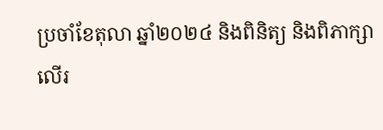ប្រចាំខែតុលា ឆ្នាំ២០២៤ និងពិនិត្យ និងពិភាក្សា លើរ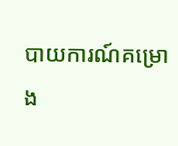បាយការណ៍គម្រោង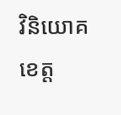វិនិយោគខេត្ត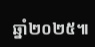ឆ្នាំ២០២៥៕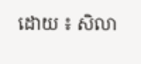ដោយ ៖ សិលា